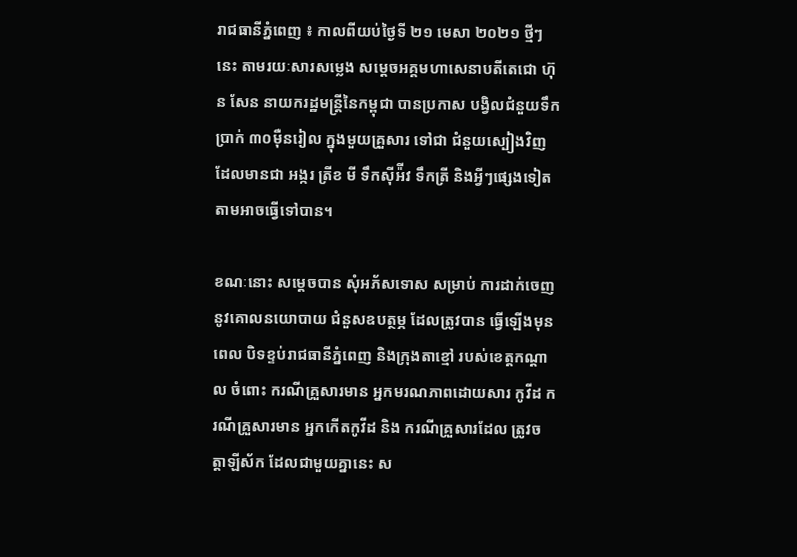រាជធានីភ្នំពេញ ៖ កាលពីយប់ថ្ងៃទី ២១ មេសា ២០២១ ថ្មីៗនេះ តាមរយៈសារសម្លេង សម្តេចអគ្គមហាសេនាបតីតេជោ ហ៊ុន សែន នាយករដ្ឋមន្រ្តីនៃកម្ពុជា បានប្រកាស បង្វិលជំនួយទឹកប្រាក់ ៣០ម៉ឺនរៀល ក្នុងមួយគ្រួសារ ទៅជា ជំនួយស្បៀងវិញ ដែលមានជា អង្ករ ត្រីខ មី ទឹកស៊ីអ៉ីវ ទឹកត្រី និងអ្វីៗផ្សេងទៀត តាមអាចធ្វើទៅបាន។

ខណៈនោះ សម្តេចបាន សុំអភ័សទោស សម្រាប់ ការដាក់ចេញ នូវគោលនយោបាយ ជំនួសឧបត្ថម្ភ ដែលត្រូវបាន ធ្វើឡើងមុនពេល បិទខ្ទប់រាជធានីភ្នំពេញ និងក្រុងតាខ្មៅ របស់ខេត្តកណ្តាល ចំពោះ ករណីគ្រួសារមាន អ្នកមរណភាពដោយសារ កូវីដ ករណីគ្រួសារមាន អ្នកកើតកូវីដ និង ករណីគ្រួសារដែល ត្រូវចត្តាឡីស័ក ដែលជាមួយគ្នានេះ ស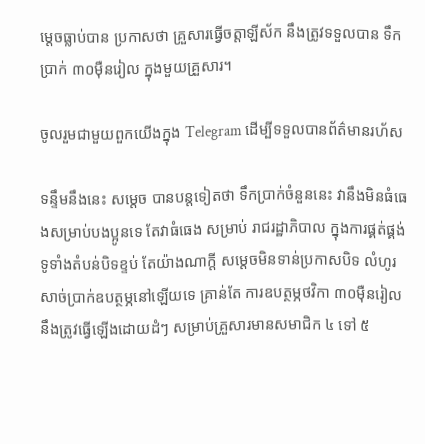ម្តេចធ្លាប់បាន ប្រកាសថា គ្រួសារធ្វើចត្តាឡីស័ក នឹងត្រូវទទួលបាន ទឹកប្រាក់ ៣០ម៉ឺនរៀល ក្នុងមួយគ្រួសារ។

ចូលរួមជាមួយពួកយើងក្នុង Telegram ដើម្បីទទួលបានព័ត៌មានរហ័ស

ទន្ទឹមនឹងនេះ សម្តេច បានបន្តទៀតថា ទឹកប្រាក់ចំនួននេះ វានឹងមិនធំធេងសម្រាប់បងប្អូនទេ តែវាធំធេង សម្រាប់ រាជរដ្ឋាភិបាល ក្នុងការផ្គត់ផ្គង់ ទូទាំងតំបន់បិទខ្ទប់ តែយ៉ាងណាក្តី សម្តេចមិនទាន់ប្រកាសបិទ លំហូរសាច់ប្រាក់ឧបត្ថម្ភនៅឡើយទេ គ្រាន់តែ ការឧបត្ថម្ភថវិកា ៣០ម៉ឺនរៀល នឹងត្រូវធ្វើឡើងដោយដំៗ សម្រាប់គ្រួសារមានសមាជិក ៤ ទៅ ៥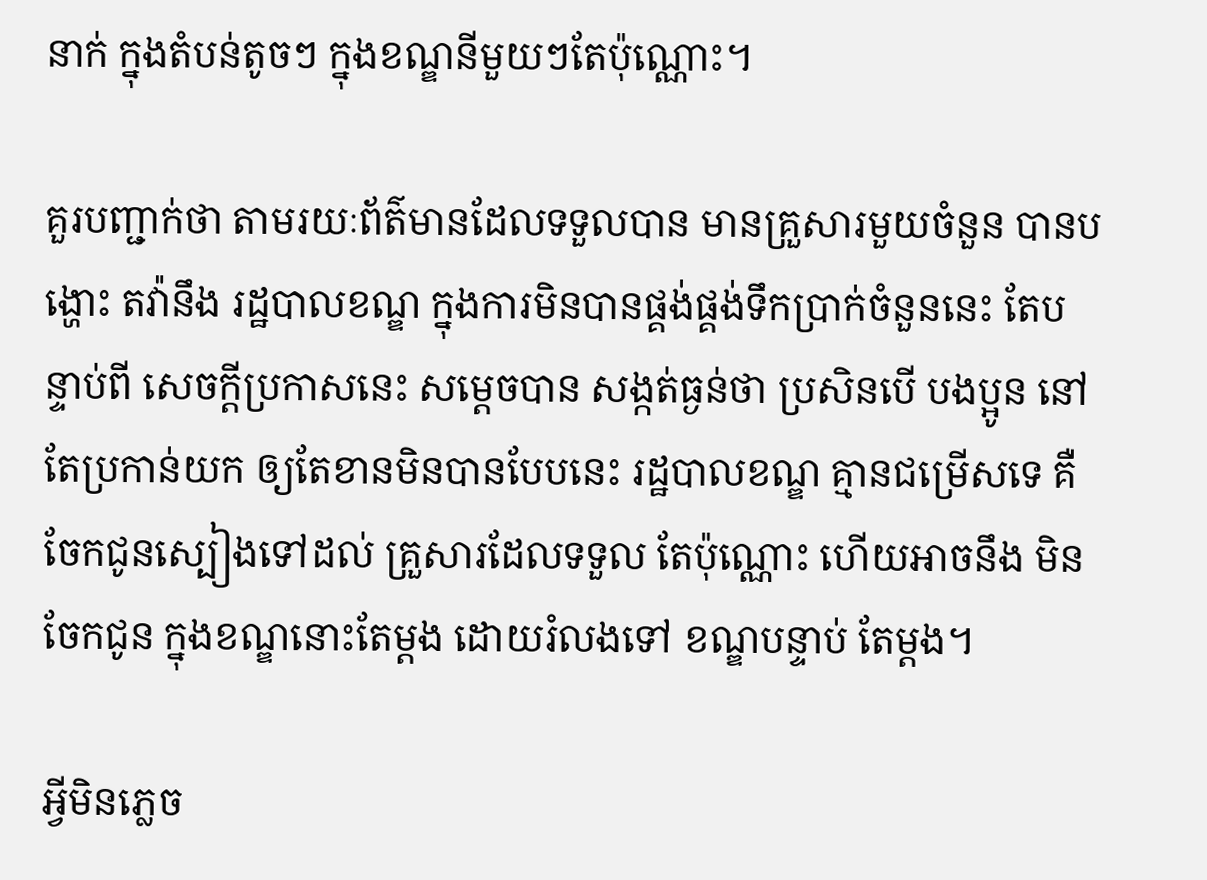នាក់ ក្នុងតំបន់តូចៗ ក្នុងខណ្ឌនីមួយៗតែប៉ុណ្ណោះ។

គួរបញ្ជាក់ថា តាមរយៈព័ត៌មានដែលទទួលបាន មានគ្រួសារមួយចំនួន បានបង្ហោះ តវ៉ានឹង រដ្ឋបាលខណ្ឌ ក្នុងការមិនបានផ្គង់ផ្គង់ទឹកប្រាក់ចំនួននេះ តែបន្ទាប់ពី សេចក្តីប្រកាសនេះ សម្តេចបាន សង្កត់ធ្ងន់ថា ប្រសិនបើ បងប្អូន នៅតែប្រកាន់យក ឲ្យតែខានមិនបានបែបនេះ រដ្ឋបាលខណ្ឌ គ្មានជម្រើសទេ គឺ ចែកជូនស្បៀងទៅដល់ គ្រួសារដែលទទួល តែប៉ុណ្ណោះ ហើយអាចនឹង មិនចែកជូន ក្នុងខណ្ឌនោះតែម្តង ដោយរំលងទៅ ខណ្ឌបន្ទាប់ តែម្តង។

អ្វីមិនភ្លេច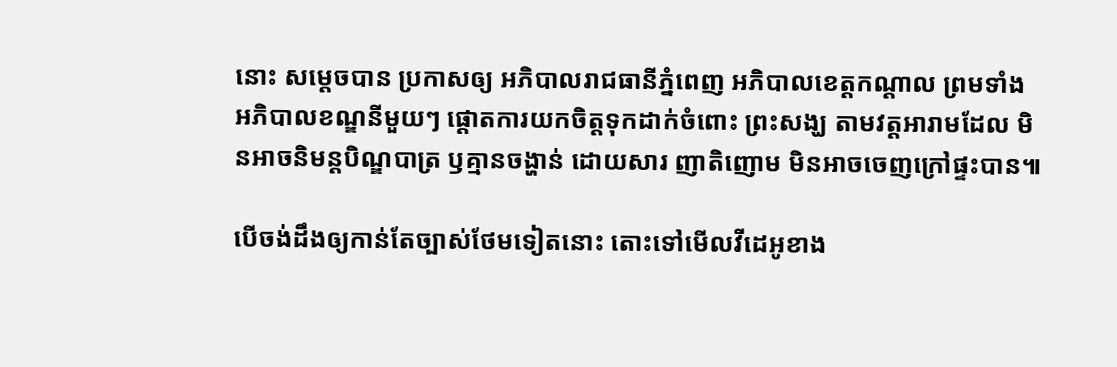នោះ សម្តេចបាន ប្រកាសឲ្យ អភិបាលរាជធានីភ្នំពេញ អភិបាលខេត្តកណ្តាល ព្រមទាំង អភិបាលខណ្ឌនីមួយៗ ផ្តោតការយកចិត្តទុកដាក់ចំពោះ ព្រះសង្ឃ តាមវត្តអារាមដែល មិនអាចនិមន្តបិណ្ឌបាត្រ ឫគ្មានចង្ហាន់ ដោយសារ ញាតិញោម មិនអាចចេញក្រៅផ្ទះបាន៕

បើចង់ដឹងឲ្យកាន់តែច្បាស់ថែមទៀតនោះ តោះទៅមើលវីដេអូខាង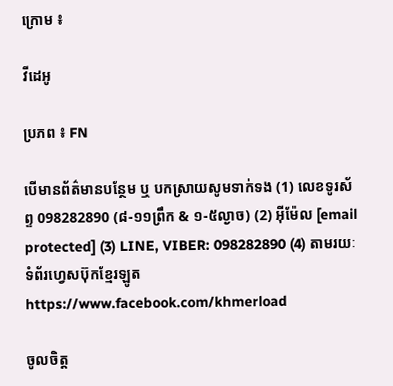ក្រោម ៖

វីដេអូ

ប្រភព ៖ FN

បើមានព័ត៌មានបន្ថែម ឬ បកស្រាយសូមទាក់ទង (1) លេខទូរស័ព្ទ 098282890 (៨-១១ព្រឹក & ១-៥ល្ងាច) (2) អ៊ីម៉ែល [email protected] (3) LINE, VIBER: 098282890 (4) តាមរយៈទំព័រហ្វេសប៊ុកខ្មែរឡូត https://www.facebook.com/khmerload

ចូលចិត្ត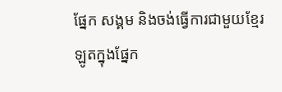ផ្នែក សង្គម និងចង់ធ្វើការជាមួយខ្មែរឡូតក្នុងផ្នែក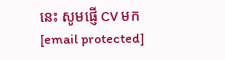នេះ សូមផ្ញើ CV មក [email protected]